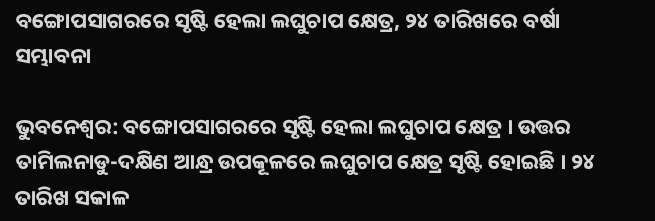ବଙ୍ଗୋପସାଗରରେ ସୃଷ୍ଟି ହେଲା ଲଘୁଚାପ କ୍ଷେତ୍ର, ୨୪ ତାରିଖରେ ବର୍ଷା ସମ୍ଭାବନା

ଭୁବନେଶ୍ୱର: ବଙ୍ଗୋପସାଗରରେ ସୃଷ୍ଟି ହେଲା ଲଘୁଚାପ କ୍ଷେତ୍ର । ଉତ୍ତର ତାମିଲନାଡୁ-ଦକ୍ଷିଣ ଆନ୍ଧ୍ର ଉପକୂଳରେ ଲଘୁଚାପ କ୍ଷେତ୍ର ସୃଷ୍ଟି ହୋଇଛି । ୨୪ ତାରିଖ ସକାଳ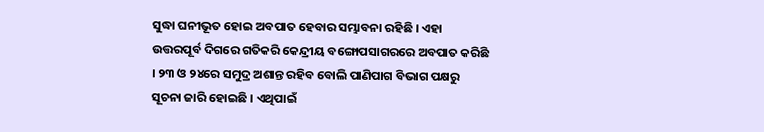ସୁଦ୍ଧା ଘନୀଭୂତ ହୋଇ ଅବପାତ ହେବାର ସମ୍ଭାବନା ରହିଛି । ଏହା ଉତ୍ତରପୂର୍ବ ଦିଗରେ ଗତିକରି କେନ୍ଦ୍ରୀୟ ବଙ୍ଗୋପସାଗରରେ ଅବପାତ କରିଛି । ୨୩ ଓ ୨୪ରେ ସମୁଦ୍ର ଅଶାନ୍ତ ରହିବ ବୋଲି ପାଣିପାଗ ବିଭାଗ ପକ୍ଷରୁ ସୂଚନା ଜାରି ହୋଇଛି । ଏଥିପାଇଁ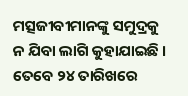ମତ୍ସଜୀବୀମାନଙ୍କୁ ସମୁଦ୍ରକୁ ନ ଯିବା ଲାଗି କୁହାଯାଇଛି । ତେବେ ୨୪ ତାରିଖରେ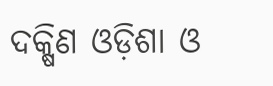ଦକ୍ଷିଣ ଓଡ଼ିଶା ଓ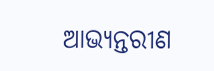ଆଭ୍ୟନ୍ତରୀଣ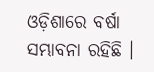ଓଡ଼ିଶାରେ ବର୍ଷା ସମ୍ଭାବନା ରହିଛି ।